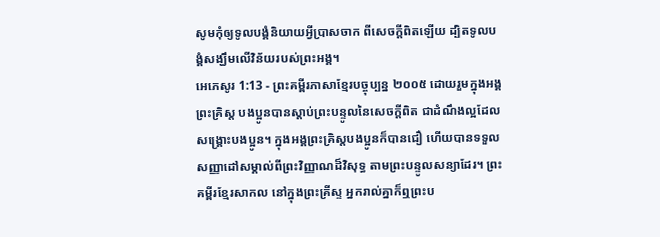សូមកុំឲ្យទូលបង្គំនិយាយអ្វីប្រាសចាក ពីសេចក្ដីពិតឡើយ ដ្បិតទូលបង្គំសង្ឃឹមលើវិន័យរបស់ព្រះអង្គ។
អេភេសូរ 1:13 - ព្រះគម្ពីរភាសាខ្មែរបច្ចុប្បន្ន ២០០៥ ដោយរួមក្នុងអង្គព្រះគ្រិស្ត បងប្អូនបានស្ដាប់ព្រះបន្ទូលនៃសេចក្ដីពិត ជាដំណឹងល្អដែលសង្គ្រោះបងប្អូន។ ក្នុងអង្គព្រះគ្រិស្តបងប្អូនក៏បានជឿ ហើយបានទទួលសញ្ញាដៅសម្គាល់ពីព្រះវិញ្ញាណដ៏វិសុទ្ធ តាមព្រះបន្ទូលសន្យាដែរ។ ព្រះគម្ពីរខ្មែរសាកល នៅក្នុងព្រះគ្រីស្ទ អ្នករាល់គ្នាក៏ឮព្រះប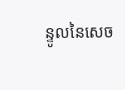ន្ទូលនៃសេច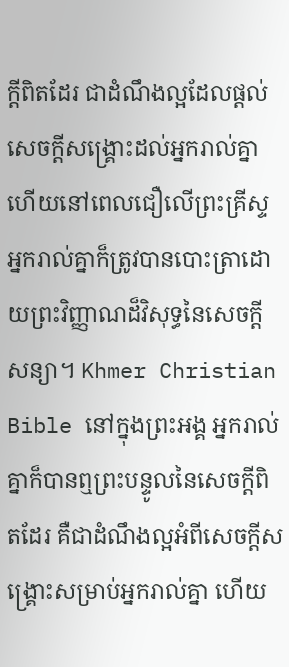ក្ដីពិតដែរ ជាដំណឹងល្អដែលផ្ដល់សេចក្ដីសង្គ្រោះដល់អ្នករាល់គ្នា ហើយនៅពេលជឿលើព្រះគ្រីស្ទ អ្នករាល់គ្នាក៏ត្រូវបានបោះត្រាដោយព្រះវិញ្ញាណដ៏វិសុទ្ធនៃសេចក្ដីសន្យា។ Khmer Christian Bible នៅក្នុងព្រះអង្គ អ្នករាល់គ្នាក៏បានឮព្រះបន្ទូលនៃសេចក្ដីពិតដែរ គឺជាដំណឹងល្អអំពីសេចក្ដីសង្គ្រោះសម្រាប់អ្នករាល់គ្នា ហើយ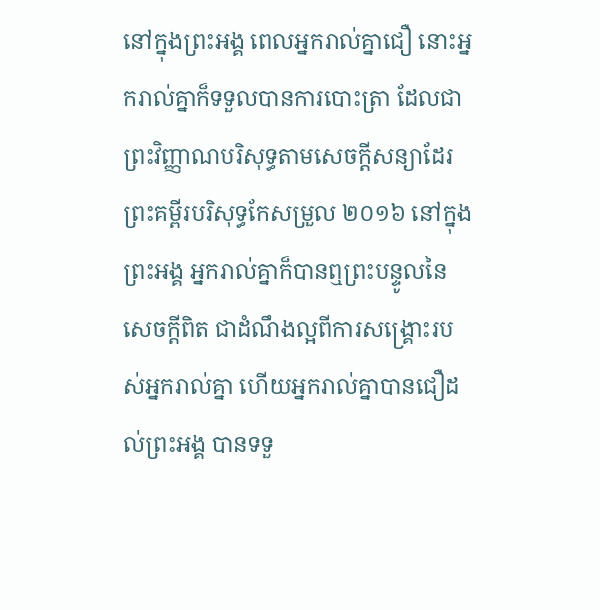នៅក្នុងព្រះអង្គ ពេលអ្នករាល់គ្នាជឿ នោះអ្នករាល់គ្នាក៏ទទួលបានការបោះត្រា ដែលជាព្រះវិញ្ញាណបរិសុទ្ធតាមសេចក្ដីសន្យាដែរ ព្រះគម្ពីរបរិសុទ្ធកែសម្រួល ២០១៦ នៅក្នុងព្រះអង្គ អ្នករាល់គ្នាក៏បានឮព្រះបន្ទូលនៃសេចក្តីពិត ជាដំណឹងល្អពីការសង្គ្រោះរបស់អ្នករាល់គ្នា ហើយអ្នករាល់គ្នាបានជឿដល់ព្រះអង្គ បានទទួ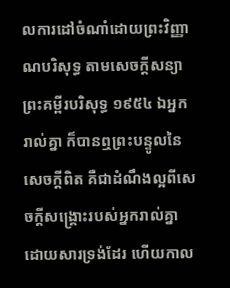លការដៅចំណាំដោយព្រះវិញ្ញាណបរិសុទ្ធ តាមសេចក្តីសន្យា ព្រះគម្ពីរបរិសុទ្ធ ១៩៥៤ ឯអ្នករាល់គ្នា ក៏បានឮព្រះបន្ទូលនៃសេចក្ដីពិត គឺជាដំណឹងល្អពីសេចក្ដីសង្គ្រោះរបស់អ្នករាល់គ្នាដោយសារទ្រង់ដែរ ហើយកាល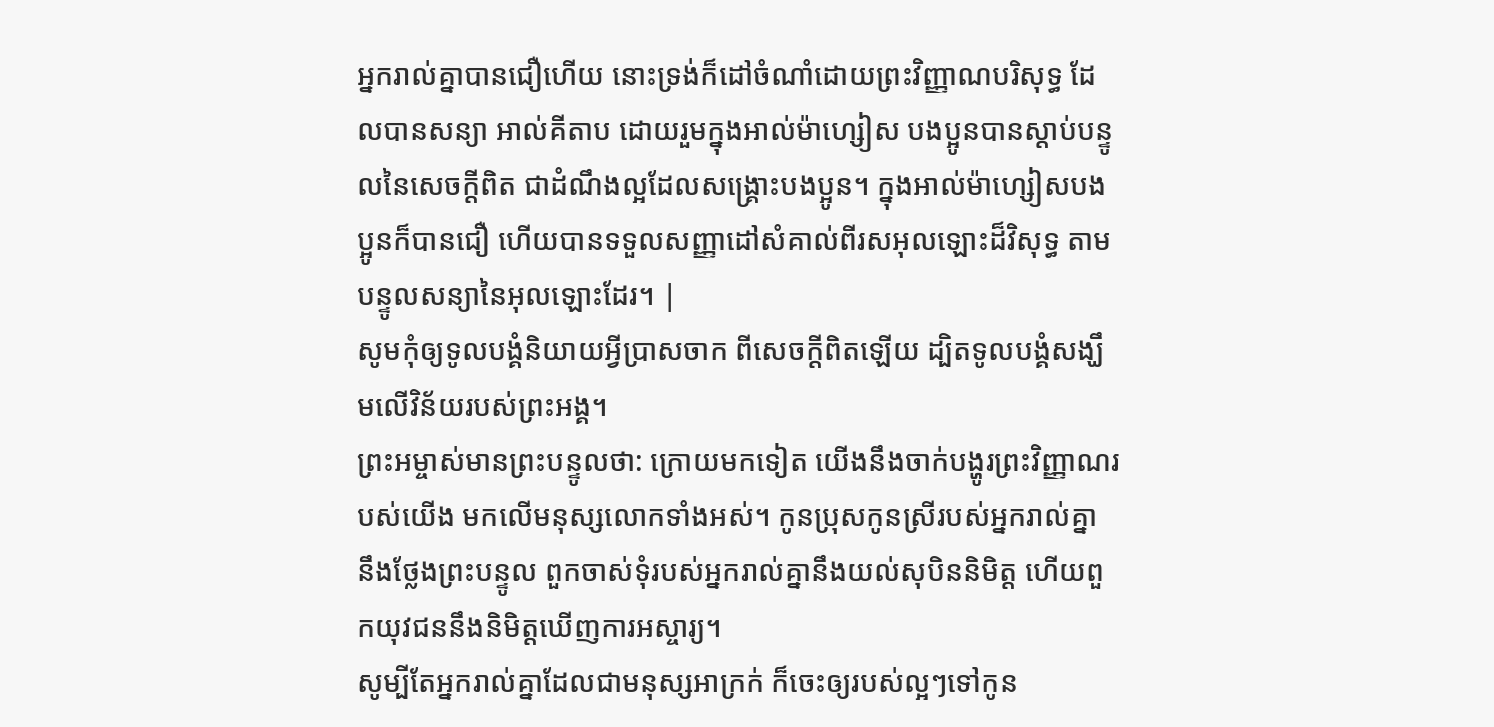អ្នករាល់គ្នាបានជឿហើយ នោះទ្រង់ក៏ដៅចំណាំដោយព្រះវិញ្ញាណបរិសុទ្ធ ដែលបានសន្យា អាល់គីតាប ដោយរួមក្នុងអាល់ម៉ាហ្សៀស បងប្អូនបានស្ដាប់បន្ទូលនៃសេចក្ដីពិត ជាដំណឹងល្អដែលសង្គ្រោះបងប្អូន។ ក្នុងអាល់ម៉ាហ្សៀសបងប្អូនក៏បានជឿ ហើយបានទទួលសញ្ញាដៅសំគាល់ពីរសអុលឡោះដ៏វិសុទ្ធ តាមបន្ទូលសន្យានៃអុលឡោះដែរ។ |
សូមកុំឲ្យទូលបង្គំនិយាយអ្វីប្រាសចាក ពីសេចក្ដីពិតឡើយ ដ្បិតទូលបង្គំសង្ឃឹមលើវិន័យរបស់ព្រះអង្គ។
ព្រះអម្ចាស់មានព្រះបន្ទូលថា: ក្រោយមកទៀត យើងនឹងចាក់បង្ហូរព្រះវិញ្ញាណរបស់យើង មកលើមនុស្សលោកទាំងអស់។ កូនប្រុសកូនស្រីរបស់អ្នករាល់គ្នា នឹងថ្លែងព្រះបន្ទូល ពួកចាស់ទុំរបស់អ្នករាល់គ្នានឹងយល់សុបិននិមិត្ត ហើយពួកយុវជននឹងនិមិត្តឃើញការអស្ចារ្យ។
សូម្បីតែអ្នករាល់គ្នាដែលជាមនុស្សអាក្រក់ ក៏ចេះឲ្យរបស់ល្អៗទៅកូន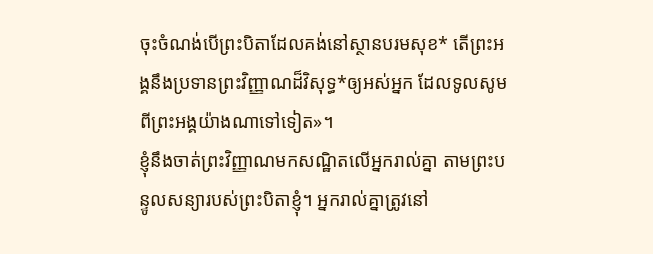ចុះចំណង់បើព្រះបិតាដែលគង់នៅស្ថានបរមសុខ* តើព្រះអង្គនឹងប្រទានព្រះវិញ្ញាណដ៏វិសុទ្ធ*ឲ្យអស់អ្នក ដែលទូលសូមពីព្រះអង្គយ៉ាងណាទៅទៀត»។
ខ្ញុំនឹងចាត់ព្រះវិញ្ញាណមកសណ្ឋិតលើអ្នករាល់គ្នា តាមព្រះបន្ទូលសន្យារបស់ព្រះបិតាខ្ញុំ។ អ្នករាល់គ្នាត្រូវនៅ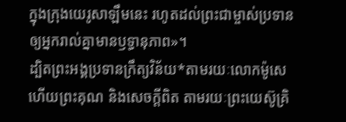ក្នុងក្រុងយេរូសាឡឹមនេះ រហូតដល់ព្រះជាម្ចាស់ប្រទានឲ្យអ្នករាល់គ្នាមានឫទ្ធានុភាព»។
ដ្បិតព្រះអង្គប្រទានក្រឹត្យវិន័យ*តាមរយៈលោកម៉ូសេ ហើយព្រះគុណ និងសេចក្ដីពិត តាមរយៈព្រះយេស៊ូគ្រិ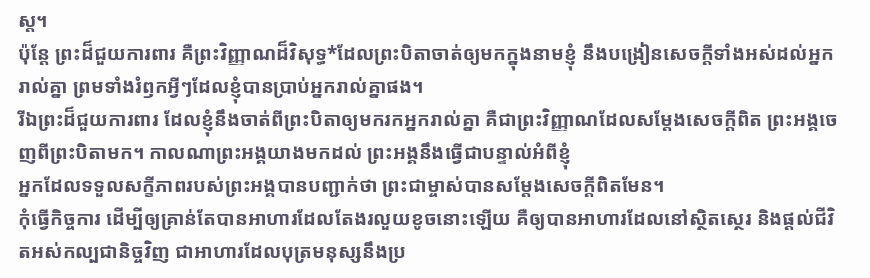ស្ត។
ប៉ុន្តែ ព្រះដ៏ជួយការពារ គឺព្រះវិញ្ញាណដ៏វិសុទ្ធ*ដែលព្រះបិតាចាត់ឲ្យមកក្នុងនាមខ្ញុំ នឹងបង្រៀនសេចក្ដីទាំងអស់ដល់អ្នករាល់គ្នា ព្រមទាំងរំឭកអ្វីៗដែលខ្ញុំបានប្រាប់អ្នករាល់គ្នាផង។
រីឯព្រះដ៏ជួយការពារ ដែលខ្ញុំនឹងចាត់ពីព្រះបិតាឲ្យមករកអ្នករាល់គ្នា គឺជាព្រះវិញ្ញាណដែលសម្តែងសេចក្ដីពិត ព្រះអង្គចេញពីព្រះបិតាមក។ កាលណាព្រះអង្គយាងមកដល់ ព្រះអង្គនឹងធ្វើជាបន្ទាល់អំពីខ្ញុំ
អ្នកដែលទទួលសក្ខីភាពរបស់ព្រះអង្គបានបញ្ជាក់ថា ព្រះជាម្ចាស់បានសម្តែងសេចក្ដីពិតមែន។
កុំធ្វើកិច្ចការ ដើម្បីឲ្យគ្រាន់តែបានអាហារដែលតែងរលួយខូចនោះឡើយ គឺឲ្យបានអាហារដែលនៅស្ថិតស្ថេរ និងផ្ដល់ជីវិតអស់កល្បជានិច្ចវិញ ជាអាហារដែលបុត្រមនុស្សនឹងប្រ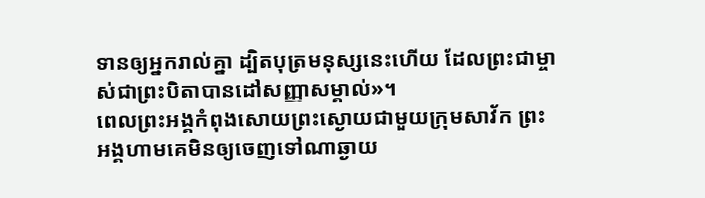ទានឲ្យអ្នករាល់គ្នា ដ្បិតបុត្រមនុស្សនេះហើយ ដែលព្រះជាម្ចាស់ជាព្រះបិតាបានដៅសញ្ញាសម្គាល់»។
ពេលព្រះអង្គកំពុងសោយព្រះស្ងោយជាមួយក្រុមសាវ័ក ព្រះអង្គហាមគេមិនឲ្យចេញទៅណាឆ្ងាយ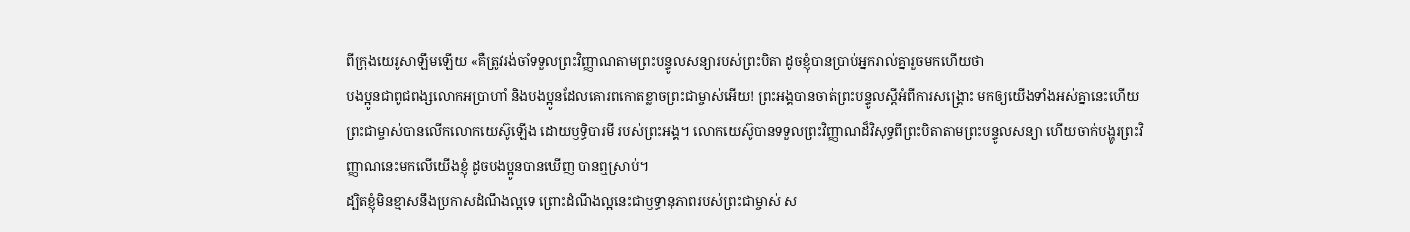ពីក្រុងយេរូសាឡឹមឡើយ «គឺត្រូវរង់ចាំទទួលព្រះវិញ្ញាណតាមព្រះបន្ទូលសន្យារបស់ព្រះបិតា ដូចខ្ញុំបានប្រាប់អ្នករាល់គ្នារួចមកហើយថា
បងប្អូនជាពូជពង្សលោកអប្រាហាំ និងបងប្អូនដែលគោរពកោតខ្លាចព្រះជាម្ចាស់អើយ! ព្រះអង្គបានចាត់ព្រះបន្ទូលស្ដីអំពីការសង្គ្រោះ មកឲ្យយើងទាំងអស់គ្នានេះហើយ
ព្រះជាម្ចាស់បានលើកលោកយេស៊ូឡើង ដោយឫទ្ធិបារមី របស់ព្រះអង្គ។ លោកយេស៊ូបានទទួលព្រះវិញ្ញាណដ៏វិសុទ្ធពីព្រះបិតាតាមព្រះបន្ទូលសន្យា ហើយចាក់បង្ហូរព្រះវិញ្ញាណនេះមកលើយើងខ្ញុំ ដូចបងប្អូនបានឃើញ បានឮស្រាប់។
ដ្បិតខ្ញុំមិនខ្មាសនឹងប្រកាសដំណឹងល្អទេ ព្រោះដំណឹងល្អនេះជាឫទ្ធានុភាពរបស់ព្រះជាម្ចាស់ ស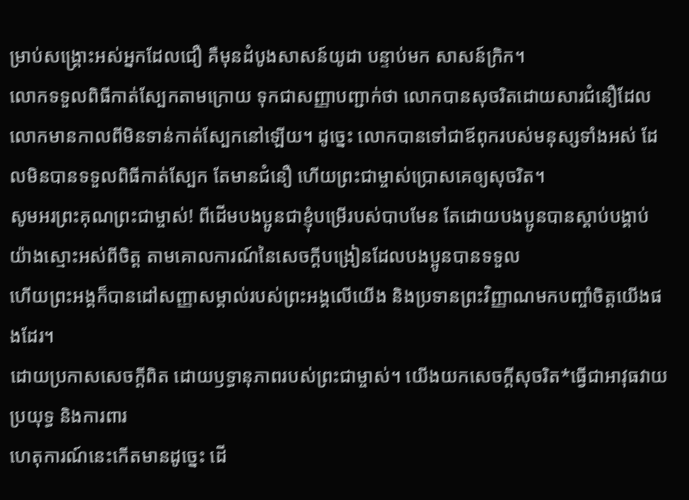ម្រាប់សង្គ្រោះអស់អ្នកដែលជឿ គឺមុនដំបូងសាសន៍យូដា បន្ទាប់មក សាសន៍ក្រិក។
លោកទទួលពិធីកាត់ស្បែកតាមក្រោយ ទុកជាសញ្ញាបញ្ជាក់ថា លោកបានសុចរិតដោយសារជំនឿដែលលោកមានកាលពីមិនទាន់កាត់ស្បែកនៅឡើយ។ ដូច្នេះ លោកបានទៅជាឪពុករបស់មនុស្សទាំងអស់ ដែលមិនបានទទួលពិធីកាត់ស្បែក តែមានជំនឿ ហើយព្រះជាម្ចាស់ប្រោសគេឲ្យសុចរិត។
សូមអរព្រះគុណព្រះជាម្ចាស់! ពីដើមបងប្អូនជាខ្ញុំបម្រើរបស់បាបមែន តែដោយបងប្អូនបានស្ដាប់បង្គាប់យ៉ាងស្មោះអស់ពីចិត្ត តាមគោលការណ៍នៃសេចក្ដីបង្រៀនដែលបងប្អូនបានទទួល
ហើយព្រះអង្គក៏បានដៅសញ្ញាសម្គាល់របស់ព្រះអង្គលើយើង និងប្រទានព្រះវិញ្ញាណមកបញ្ចាំចិត្តយើងផងដែរ។
ដោយប្រកាសសេចក្ដីពិត ដោយឫទ្ធានុភាពរបស់ព្រះជាម្ចាស់។ យើងយកសេចក្ដីសុចរិត*ធ្វើជាអាវុធវាយប្រយុទ្ធ និងការពារ
ហេតុការណ៍នេះកើតមានដូច្នេះ ដើ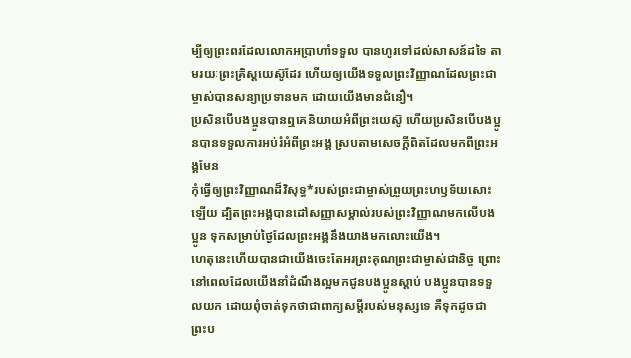ម្បីឲ្យព្រះពរដែលលោកអប្រាហាំទទួល បានហូរទៅដល់សាសន៍ដទៃ តាមរយៈព្រះគ្រិស្តយេស៊ូដែរ ហើយឲ្យយើងទទួលព្រះវិញ្ញាណដែលព្រះជាម្ចាស់បានសន្យាប្រទានមក ដោយយើងមានជំនឿ។
ប្រសិនបើបងប្អូនបានឮគេនិយាយអំពីព្រះយេស៊ូ ហើយប្រសិនបើបងប្អូនបានទទួលការអប់រំអំពីព្រះអង្គ ស្របតាមសេចក្ដីពិតដែលមកពីព្រះអង្គមែន
កុំធ្វើឲ្យព្រះវិញ្ញាណដ៏វិសុទ្ធ*របស់ព្រះជាម្ចាស់ព្រួយព្រះហឫទ័យសោះឡើយ ដ្បិតព្រះអង្គបានដៅសញ្ញាសម្គាល់របស់ព្រះវិញ្ញាណមកលើបងប្អូន ទុកសម្រាប់ថ្ងៃដែលព្រះអង្គនឹងយាងមកលោះយើង។
ហេតុនេះហើយបានជាយើងចេះតែអរព្រះគុណព្រះជាម្ចាស់ជានិច្ច ព្រោះនៅពេលដែលយើងនាំដំណឹងល្អមកជូនបងប្អូនស្ដាប់ បងប្អូនបានទទួលយក ដោយពុំចាត់ទុកថាជាពាក្យសម្ដីរបស់មនុស្សទេ គឺទុកដូចជាព្រះប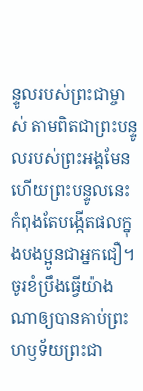ន្ទូលរបស់ព្រះជាម្ចាស់ តាមពិតជាព្រះបន្ទូលរបស់ព្រះអង្គមែន ហើយព្រះបន្ទូលនេះកំពុងតែបង្កើតផលក្នុងបងប្អូនជាអ្នកជឿ។
ចូរខំប្រឹងធ្វើយ៉ាងណាឲ្យបានគាប់ព្រះហឫទ័យព្រះជា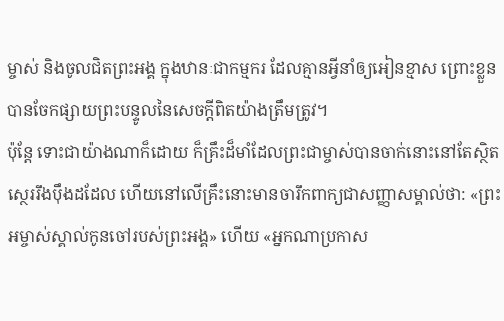ម្ចាស់ និងចូលជិតព្រះអង្គ ក្នុងឋានៈជាកម្មករ ដែលគ្មានអ្វីនាំឲ្យអៀនខ្មាស ព្រោះខ្លួនបានចែកផ្សាយព្រះបន្ទូលនៃសេចក្ដីពិតយ៉ាងត្រឹមត្រូវ។
ប៉ុន្តែ ទោះជាយ៉ាងណាក៏ដោយ ក៏គ្រឹះដ៏មាំដែលព្រះជាម្ចាស់បានចាក់នោះនៅតែស្ថិតស្ថេររឹងប៉ឹងដដែល ហើយនៅលើគ្រឹះនោះមានចារឹកពាក្យជាសញ្ញាសម្គាល់ថា: «ព្រះអម្ចាស់ស្គាល់កូនចៅរបស់ព្រះអង្គ» ហើយ «អ្នកណាប្រកាស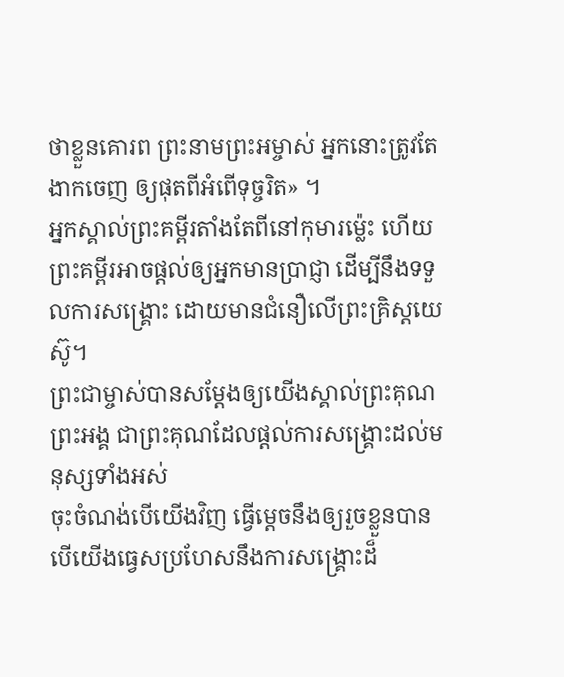ថាខ្លួនគោរព ព្រះនាមព្រះអម្ចាស់ អ្នកនោះត្រូវតែងាកចេញ ឲ្យផុតពីអំពើទុច្ចរិត» ។
អ្នកស្គាល់ព្រះគម្ពីរតាំងតែពីនៅកុមារម៉្លេះ ហើយព្រះគម្ពីរអាចផ្ដល់ឲ្យអ្នកមានប្រាជ្ញា ដើម្បីនឹងទទួលការសង្គ្រោះ ដោយមានជំនឿលើព្រះគ្រិស្តយេស៊ូ។
ព្រះជាម្ចាស់បានសម្តែងឲ្យយើងស្គាល់ព្រះគុណព្រះអង្គ ជាព្រះគុណដែលផ្ដល់ការសង្គ្រោះដល់មនុស្សទាំងអស់
ចុះចំណង់បើយើងវិញ ធ្វើម្ដេចនឹងឲ្យរួចខ្លួនបាន បើយើងធ្វេសប្រហែសនឹងការសង្គ្រោះដ៏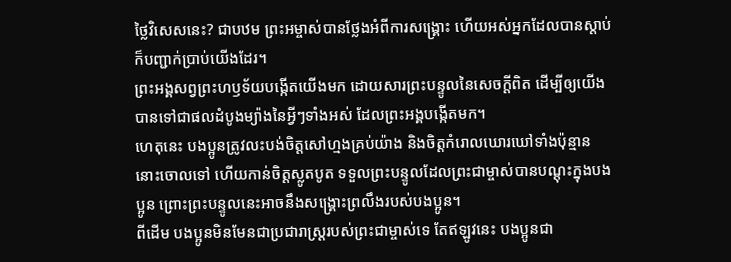ថ្លៃវិសេសនេះ? ជាបឋម ព្រះអម្ចាស់បានថ្លែងអំពីការសង្គ្រោះ ហើយអស់អ្នកដែលបានស្ដាប់ក៏បញ្ជាក់ប្រាប់យើងដែរ។
ព្រះអង្គសព្វព្រះហឫទ័យបង្កើតយើងមក ដោយសារព្រះបន្ទូលនៃសេចក្ដីពិត ដើម្បីឲ្យយើងបានទៅជាផលដំបូងម្យ៉ាងនៃអ្វីៗទាំងអស់ ដែលព្រះអង្គបង្កើតមក។
ហេតុនេះ បងប្អូនត្រូវលះបង់ចិត្តសៅហ្មងគ្រប់យ៉ាង និងចិត្តកំរោលឃោរឃៅទាំងប៉ុន្មាននោះចោលទៅ ហើយកាន់ចិត្តស្លូតបូត ទទួលព្រះបន្ទូលដែលព្រះជាម្ចាស់បានបណ្ដុះក្នុងបងប្អូន ព្រោះព្រះបន្ទូលនេះអាចនឹងសង្គ្រោះព្រលឹងរបស់បងប្អូន។
ពីដើម បងប្អូនមិនមែនជាប្រជារាស្ដ្ររបស់ព្រះជាម្ចាស់ទេ តែឥឡូវនេះ បងប្អូនជា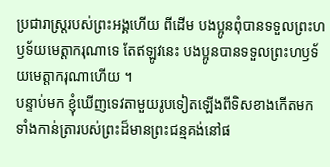ប្រជារាស្ដ្ររបស់ព្រះអង្គហើយ ពីដើម បងប្អូនពុំបានទទួលព្រះហឫទ័យមេត្តាករុណាទេ តែឥឡូវនេះ បងប្អូនបានទទួលព្រះហឫទ័យមេត្តាករុណាហើយ ។
បន្ទាប់មក ខ្ញុំឃើញទេវតាមួយរូបទៀតឡើងពីទិសខាងកើតមក ទាំងកាន់ត្រារបស់ព្រះដ៏មានព្រះជន្មគង់នៅផ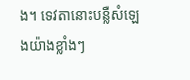ង។ ទេវតានោះបន្លឺសំឡេងយ៉ាងខ្លាំងៗ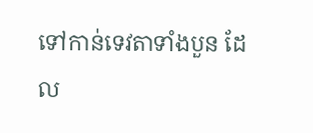ទៅកាន់ទេវតាទាំងបួន ដែល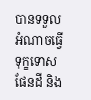បានទទួលអំណាចធ្វើទុក្ខទោសផែនដី និង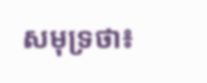សមុទ្រថា៖